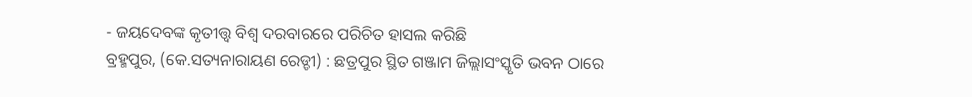- ଜୟଦେବଙ୍କ କୃତୀତ୍ତ୍ୱ ବିଶ୍ୱ ଦରବାରରେ ପରିଚିତ ହାସଲ କରିଛି
ବ୍ରହ୍ମପୁର, (କେ.ସତ୍ୟନାରାୟଣ ରେଡ୍ଡୀ) : ଛତ୍ରପୁର ସ୍ଥିତ ଗଞ୍ଜାମ ଜିଲ୍ଲାସଂସ୍କୃତି ଭବନ ଠାରେ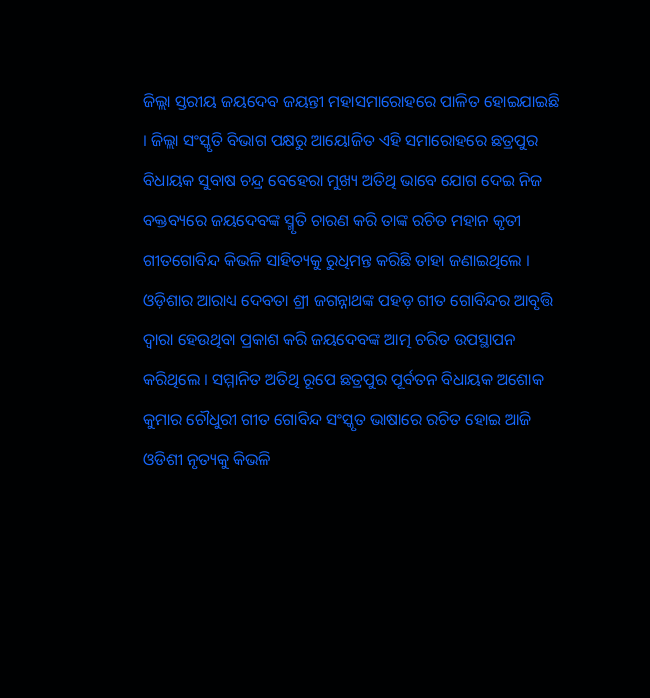ଜିଲ୍ଲା ସ୍ତରୀୟ ଜୟଦେବ ଜୟନ୍ତୀ ମହାସମାରୋହରେ ପାଳିତ ହୋଇଯାଇଛି । ଜିଲ୍ଲା ସଂସ୍କୃତି ବିଭାଗ ପକ୍ଷରୁ ଆୟୋଜିତ ଏହି ସମାରୋହରେ ଛତ୍ରପୁର ବିଧାୟକ ସୁବାଷ ଚନ୍ଦ୍ର ବେହେରା ମୁଖ୍ୟ ଅତିଥି ଭାବେ ଯୋଗ ଦେଇ ନିଜ ବକ୍ତବ୍ୟରେ ଜୟଦେବଙ୍କ ସ୍ମୃତି ଚାରଣ କରି ତାଙ୍କ ରଚିତ ମହାନ କୃତୀ ଗୀତଗୋବିନ୍ଦ କିଭଳି ସାହିତ୍ୟକୁ ରୁଧିମନ୍ତ କରିଛି ତାହା ଜଣାଇଥିଲେ । ଓଡ଼ିଶାର ଆରାଧ୍ୟ ଦେବତା ଶ୍ରୀ ଜଗନ୍ନାଥଙ୍କ ପହଡ଼ ଗୀତ ଗୋବିନ୍ଦର ଆବୃତ୍ତି ଦ୍ୱାରା ହେଉଥିବା ପ୍ରକାଶ କରି ଜୟଦେବଙ୍କ ଆତ୍ମ ଚରିତ ଉପସ୍ଥାପନ କରିଥିଲେ । ସମ୍ମାନିତ ଅତିଥି ରୂପେ ଛତ୍ରପୁର ପୂର୍ବତନ ବିଧାୟକ ଅଶୋକ କୁମାର ଚୌଧୁରୀ ଗୀତ ଗୋବିନ୍ଦ ସଂସ୍କୃତ ଭାଷାରେ ରଚିତ ହୋଇ ଆଜି ଓଡିଶୀ ନୃତ୍ୟକୁ କିଭଳି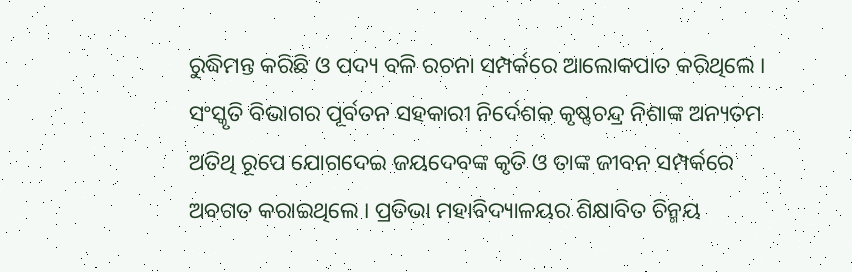ରୁଦ୍ଧିମନ୍ତ କରିଛି ଓ ପଦ୍ୟ ବଳି ରଚନା ସମ୍ପର୍କରେ ଆଲୋକପାତ କରିଥିଲେ । ସଂସ୍କୃତି ବିଭାଗର ପୂର୍ବତନ ସହକାରୀ ନିର୍ଦେଶକ କୃଷ୍ଣଚନ୍ଦ୍ର ନିଶାଙ୍କ ଅନ୍ୟତମ ଅତିଥି ରୂପେ ଯୋଗଦେଇ ଜୟଦେବଙ୍କ କୃତି ଓ ତାଙ୍କ ଜୀବନ ସମ୍ପର୍କରେ ଅବଗତ କରାଇଥିଲେ । ପ୍ରତିଭା ମହାବିଦ୍ୟାଳୟର ଶିକ୍ଷାବିତ ଚିନ୍ମୟ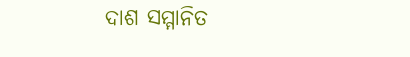ଦାଶ ସମ୍ମାନିତ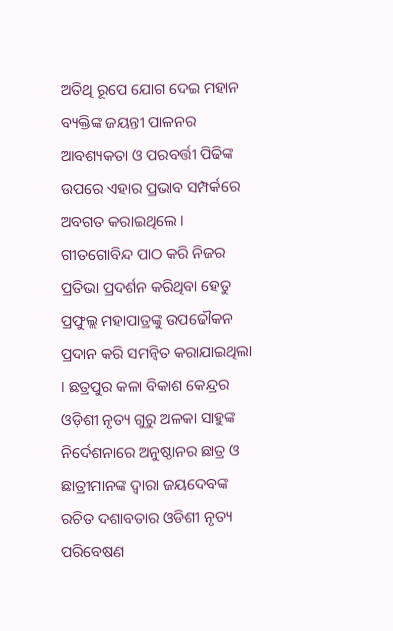ଅତିଥି ରୂପେ ଯୋଗ ଦେଇ ମହାନ ବ୍ୟକ୍ତିଙ୍କ ଜୟନ୍ତୀ ପାଳନର ଆବଶ୍ୟକତା ଓ ପରବର୍ତ୍ତୀ ପିଢିଙ୍କ ଉପରେ ଏହାର ପ୍ରଭାବ ସମ୍ପର୍କରେ ଅବଗତ କରାଇଥିଲେ । ଗୀତଗୋବିନ୍ଦ ପାଠ କରି ନିଜର ପ୍ରତିଭା ପ୍ରଦର୍ଶନ କରିଥିବା ହେତୁ ପ୍ରଫୁଲ୍ଲ ମହାପାତ୍ରଙ୍କୁ ଉପଢୌକନ ପ୍ରଦାନ କରି ସମନ୍ୱିତ କରାଯାଇଥିଲା । ଛତ୍ରପୁର କଳା ବିକାଶ କେନ୍ଦ୍ରର ଓଡ଼ିଶୀ ନୃତ୍ୟ ଗୁରୁ ଅଳକା ସାହୁଙ୍କ ନିର୍ଦେଶନାରେ ଅନୁଷ୍ଠାନର ଛାତ୍ର ଓ ଛାତ୍ରୀମାନଙ୍କ ଦ୍ୱାରା ଜୟଦେବଙ୍କ ରଚିତ ଦଶାବତାର ଓଡିଶୀ ନୃତ୍ୟ ପରିବେଷଣ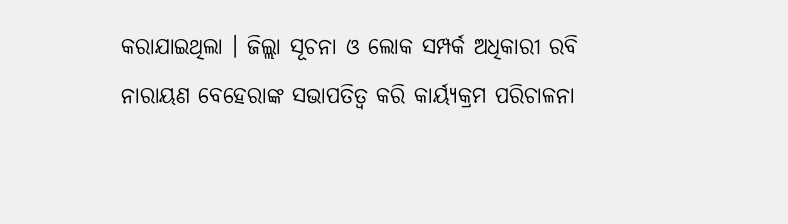କରାଯାଇଥିଲା । ଜିଲ୍ଲା ସୂଚନା ଓ ଲୋକ ସମ୍ପର୍କ ଅଧିକାରୀ ରବି ନାରାୟଣ ବେହେରାଙ୍କ ସଭାପତିତ୍ବ କରି କାର୍ୟ୍ୟକ୍ରମ ପରିଚାଳନା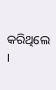କରିଥିଲେ ।